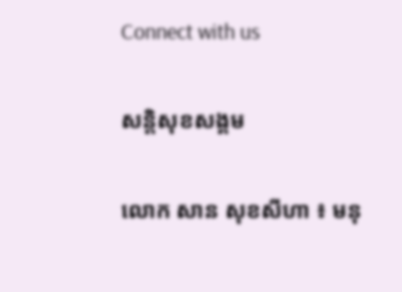Connect with us

សន្តិសុខសង្គម

លោក សាន សុខសីហា ៖ មនុ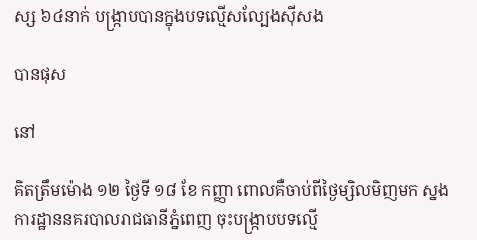ស្ស ៦៤នាក់ បង្រ្កាបបានក្នុងបទល្មើសល្បែងស៊ីសង

បានផុស

នៅ

គិតត្រឹមម៉ោង ១២ ថ្ងៃទី ១៨ ខែ កញ្ញា ពោលគឺចាប់ពីថ្ងៃម្សិលមិញមក ស្នងការដ្ឋាននគរបាលរាជធានីភ្នំពេញ ចុះបង្ក្រាបបទល្មើ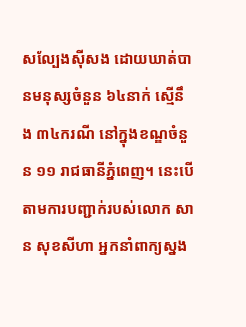សល្បែងស៊ីសង ដោយឃាត់បានមនុស្សចំនួន ៦៤នាក់ ស្មើនឹង ៣៤ករណី នៅក្នុងខណ្ឌចំនួន ១១ រាជធានីភ្នំពេញ។ នេះបើតាមការបញ្ជាក់របស់លោក សាន សុខសីហា អ្នកនាំពាក្យស្នង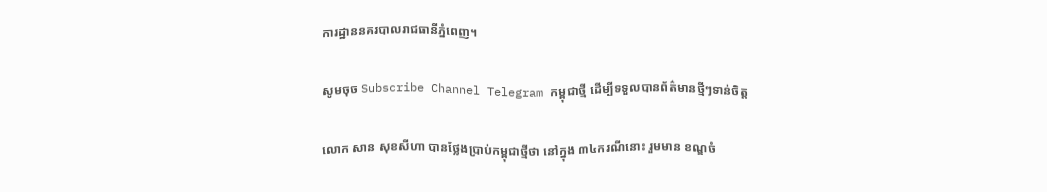ការដ្ឋាននគរបាលរាជធានីភ្នំពេញ។

សូមចុច Subscribe Channel Telegram កម្ពុជាថ្មី ដើម្បីទទួលបានព័ត៌មានថ្មីៗទាន់ចិត្ត

លោក សាន សុខសីហា បានថ្លែងប្រាប់កម្ពុជាថ្មីថា នៅក្នុង ៣៤ករណីនោះ រួមមាន ខណ្ឌចំ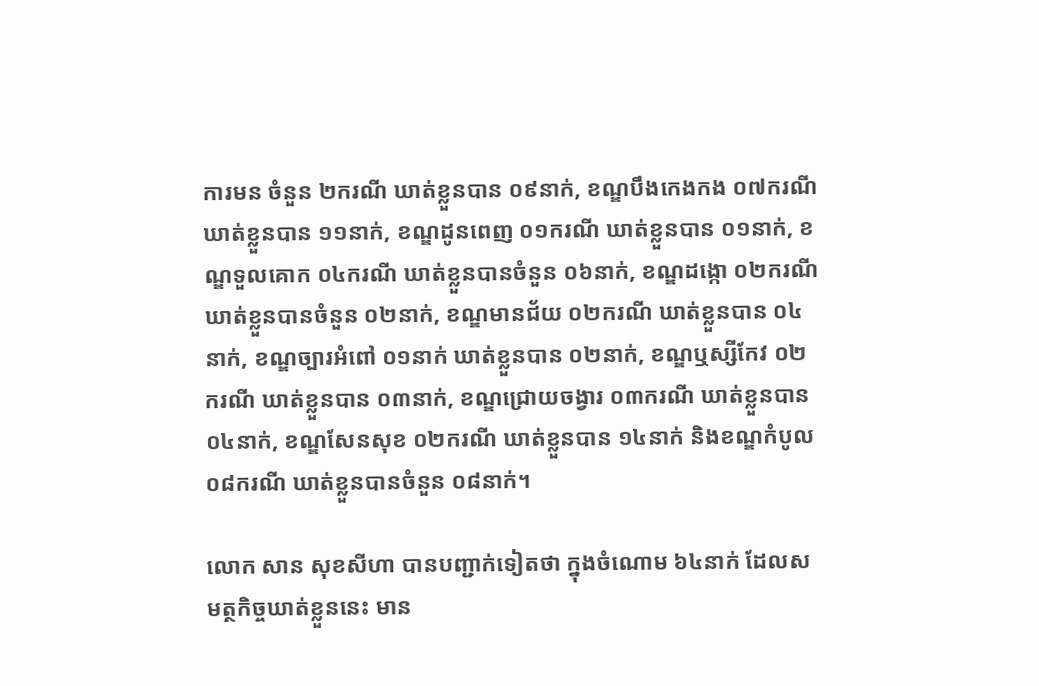ការមន ចំនួន ២ករណី ឃាត់ខ្លួនបាន ០៩នាក់, ខណ្ឌបឹងកេងកង ០៧ករណី ឃាត់ខ្លួនបាន ១១នាក់, ខណ្ឌដូនពេញ ០១ករណី ឃាត់ខ្លួនបាន ០១នាក់, ខណ្ឌទួលគោក ០៤ករណី ឃាត់ខ្លួនបានចំនួន ០៦នាក់, ខណ្ឌដង្កោ ០២ករណី ឃាត់ខ្លួនបានចំនួន ០២នាក់, ខណ្ឌមានជ័យ ០២ករណី ឃាត់ខ្លួនបាន ០៤នាក់, ខណ្ឌច្បារអំពៅ ០១នាក់ ឃាត់ខ្លួនបាន ០២នាក់, ខណ្ឌឬស្សីកែវ ០២ករណី ឃាត់ខ្លួនបាន ០៣នាក់, ខណ្ឌជ្រោយចង្វារ ០៣ករណី ឃាត់ខ្លួនបាន ០៤នាក់, ខណ្ឌសែនសុខ ០២ករណី ឃាត់ខ្លួនបាន ១៤នាក់ និងខណ្ឌកំបូល ០៨ករណី ឃាត់ខ្លួនបានចំនួន ០៨នាក់។

លោក សាន សុខសីហា បានបញ្ជាក់ទៀតថា ក្នុងចំណោម ៦៤នាក់ ដែលសមត្ថកិច្ចឃាត់ខ្លួននេះ មាន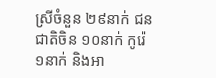ស្រីចំនួន ២៩នាក់ ជនជាតិចិន ១០នាក់ កូរ៉េ ១នាក់ និងអា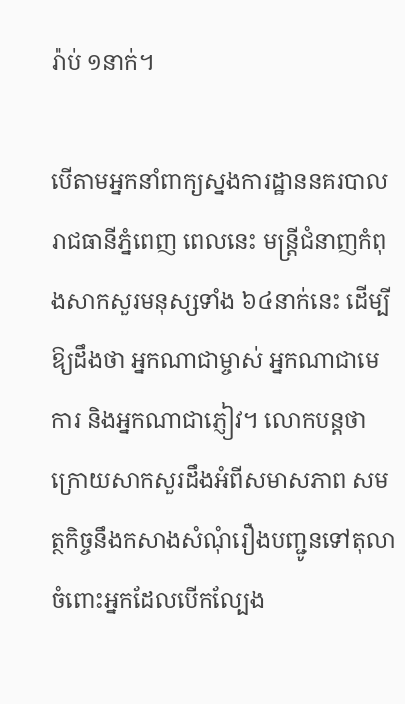រ៉ាប់ ១នាក់។

បើតាមអ្នកនាំពាក្យស្នងការដ្ឋាននគរបាលរាជធានីភ្នំពេញ ពេលនេះ មន្រ្តីជំនាញកំពុងសាកសួរមនុស្សទាំង ៦៤នាក់នេះ ដើម្បីឱ្យដឹងថា អ្នកណាជាម្ចាស់ អ្នកណាជាមេការ និងអ្នកណាជាភ្ញៀវ។ លោកបន្តថា ក្រោយសាកសួរដឹងអំពីសមាសភាព សមត្ថកិច្ចនឹងកសាងសំណុំរឿងបញ្ជូនទៅតុលាចំពោះអ្នកដែលបើកល្បែង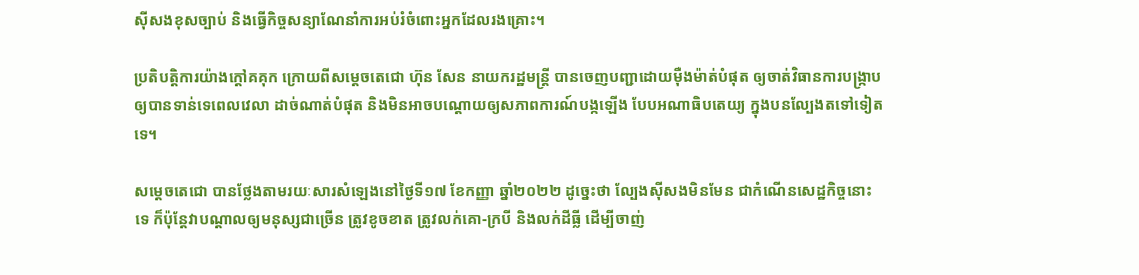ស៊ីសងខុសច្បាប់ និងធ្វើកិច្ចសន្យាណែនាំការអប់រំចំពោះអ្នកដែលរងគ្រោះ។

ប្រតិបត្តិការយ៉ាងក្តៅគគុក ក្រោយពីសម្ដេចតេជោ ហ៊ុន សែន នាយករដ្ឋមន្រ្តី បានចេញបញ្ជាដោយម៉ឺងម៉ាត់បំផុត ឲ្យចាត់វិធានការបង្រ្កាប ឲ្យបានទាន់ទេពេលវេលា ដាច់ណាត់បំផុត និងមិនអាចបណ្ដោយឲ្យសភាពការណ៍បង្កឡើង បែបអណាធិបតេយ្យ ក្នុងបនល្បែងតទៅទៀតទេ។

សម្ដេចតេជោ បានថ្លែងតាមរយៈសារសំឡេងនៅថ្ងៃទី១៧ ខែកញ្ញា ឆ្នាំ២០២២ ដូច្នេះថា ល្បែងស៊ីសងមិនមែន ជាកំណើនសេដ្ឋកិច្ចនោះទេ ក៏ប៉ុន្តែវាបណ្ដាលឲ្យមនុស្សជាច្រើន ត្រូវខូចខាត ត្រូវលក់គោ-ក្របី និងលក់ដីធ្លី ដើម្បីចាញ់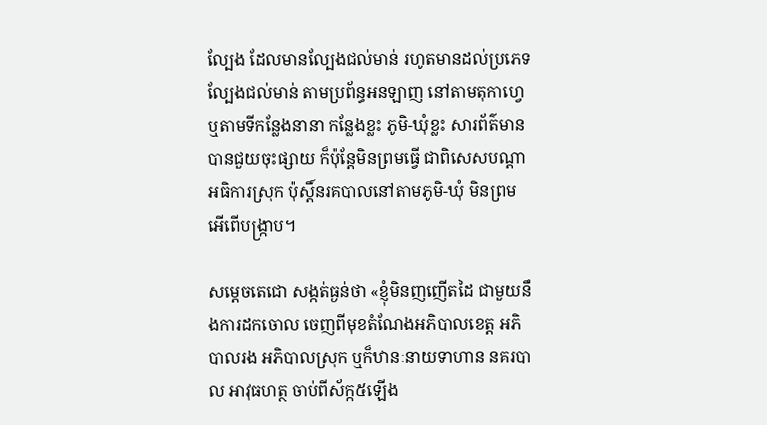ល្បែង ដែលមានល្បែងជល់មាន់ រហូតមានដល់ប្រភេទល្បែងជល់មាន់ តាមប្រព័ន្ធអនឡាញ នៅតាមតុកាហ្វេ ឬតាមទីកន្លែងនានា កន្លែងខ្លះ ភូមិ-ឃុំខ្លះ សារព័ត៌មានបានជួយចុះផ្សាយ ក៏ប៉ុន្តែមិនព្រមធ្វើ ជាពិសេសបណ្ដាអធិការស្រុក ប៉ុស្តិ៍នរគបាលនៅតាមភូមិ-ឃុំ មិនព្រមអើពើបង្រ្កាប។

សម្តេចតេជោ សង្កត់ធ្ងន់ថា «ខ្ញុំមិនញញើតដៃ ជាមួយនឹងការដកចោល ចេញពីមុខតំណែងអភិបាលខេត្ត អភិបាលរង អភិបាលស្រុក ឬក៏ឋានៈនាយទាហាន នគរបាល អាវុធហត្ថ ចាប់ពីស័ក្ក៥ឡើង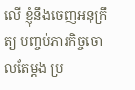លើ ខ្ញុំនឹងចេញអនុក្រឹត្យ បញ្ចប់ភារកិច្ចចោលតែម្ដង ប្រ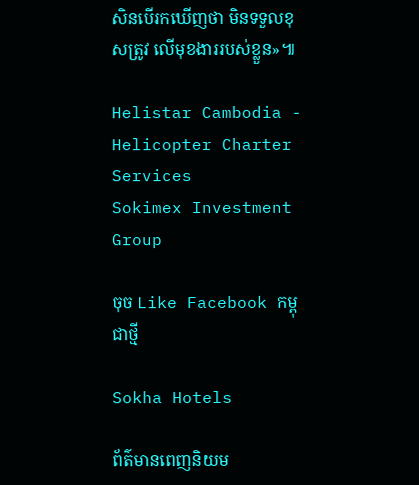សិនបើរកឃើញថា មិនទទួលខុសត្រូវ លើមុខងាររបស់ខ្លួន»៕

Helistar Cambodia - Helicopter Charter Services
Sokimex Investment Group

ចុច Like Facebook កម្ពុជាថ្មី

Sokha Hotels

ព័ត៌មានពេញនិយម